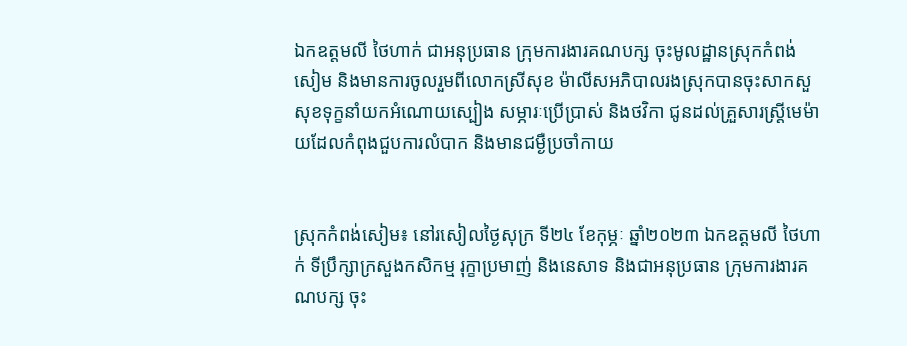ឯកឧត្តមលី ថៃហាក់ ជាអនុប្រធាន ក្រុមការងារគណបក្ស ចុះមូលដ្ឋានស្រុកកំពង់សៀម និងមានការចូលរួមពីលោកស្រីសុខ ម៉ាលីសអភិបាលរងស្រុកបានចុះសាកសួសុខទុក្ខនាំយកអំណោយស្បៀង សម្ភារៈប្រើប្រាស់ និងថវិកា ជូនដល់គ្រួសារស្ត្រីមេម៉ាយដែលកំពុងជួបការលំបាក និងមានជម្ងឺប្រចាំកាយ


ស្រុកកំពង់សៀម៖ នៅរសៀលថ្ងៃសុក្រ ទី២៤ ខែកុម្ភៈ ឆ្នាំ២០២៣ ឯកឧត្តមលី ថៃហាក់ ទីប្រឹក្សាក្រសួងកសិកម្ម រុក្ខាប្រមាញ់ និងនេសាទ និងជាអនុប្រធាន ក្រុមការងារគណបក្ស ចុះ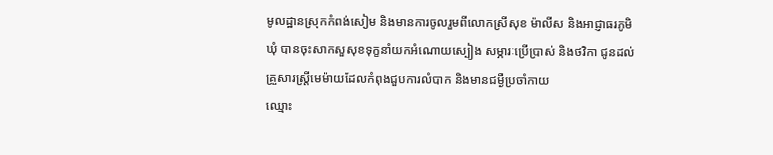មូលដ្ឋានស្រុកកំពង់សៀម និងមានការចូលរួមពីលោកស្រីសុខ ម៉ាលីស និងអាជ្ញាធរភូមិ ឃុំ បានចុះសាកសួសុខទុក្ខនាំយកអំណោយស្បៀង សម្ភារៈប្រើប្រាស់ និងថវិកា ជូនដល់គ្រួសារស្ត្រីមេម៉ាយដែលកំពុងជួបការលំបាក និងមានជម្ងឺប្រចាំកាយ
ឈ្មោះ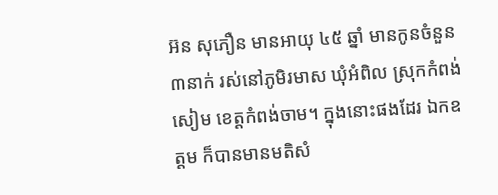អ៊ន សុភឿន មានអាយុ ៤៥ ឆ្នាំ មានកូនចំនួន ៣នាក់ រស់នៅភូមិរមាស ឃុំអំពិល ស្រុកកំពង់សៀម ខេត្តកំពង់ចាម។ ក្នុងនោះផងដែរ ឯកឧត្តម ក៏បានមានមតិសំ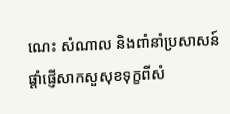ណេះ សំណាល និងពាំនាំប្រសាសន៍ផ្តាំផ្ញើសាកសួសុខទុក្ខពីសំ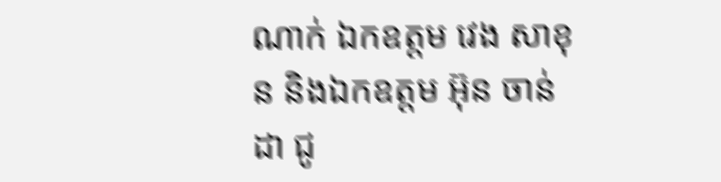ណាក់ ឯកឧត្តម វេង សាខុន និងឯកឧត្តម អ៊ុន ចាន់ដា ជូ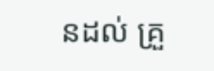នដល់ គ្រួ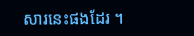សារនេះផងដែរ ។